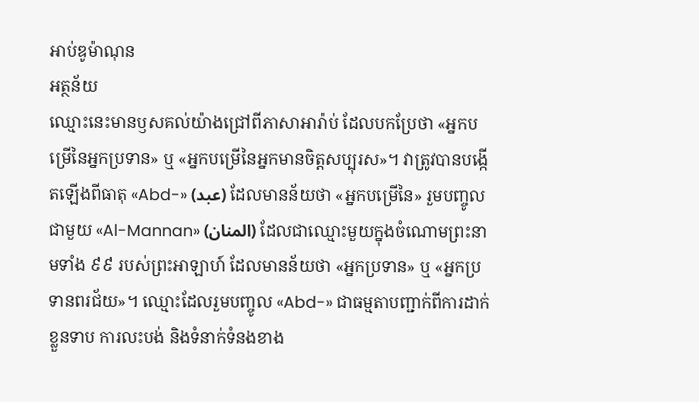អាប់ឌូម៉ាណុន
អត្ថន័យ
ឈ្មោះនេះមានឫសគល់យ៉ាងជ្រៅពីភាសាអារ៉ាប់ ដែលបកប្រែថា «អ្នកបម្រើនៃអ្នកប្រទាន» ឬ «អ្នកបម្រើនៃអ្នកមានចិត្តសប្បុរស»។ វាត្រូវបានបង្កើតឡើងពីធាតុ «Abd-» (عبد) ដែលមានន័យថា «អ្នកបម្រើនៃ» រួមបញ្ចូលជាមួយ «Al-Mannan» (المنان) ដែលជាឈ្មោះមួយក្នុងចំណោមព្រះនាមទាំង ៩៩ របស់ព្រះអាឡាហ៍ ដែលមានន័យថា «អ្នកប្រទាន» ឬ «អ្នកប្រទានពរជ័យ»។ ឈ្មោះដែលរួមបញ្ចូល «Abd-» ជាធម្មតាបញ្ជាក់ពីការដាក់ខ្លួនទាប ការលះបង់ និងទំនាក់ទំនងខាង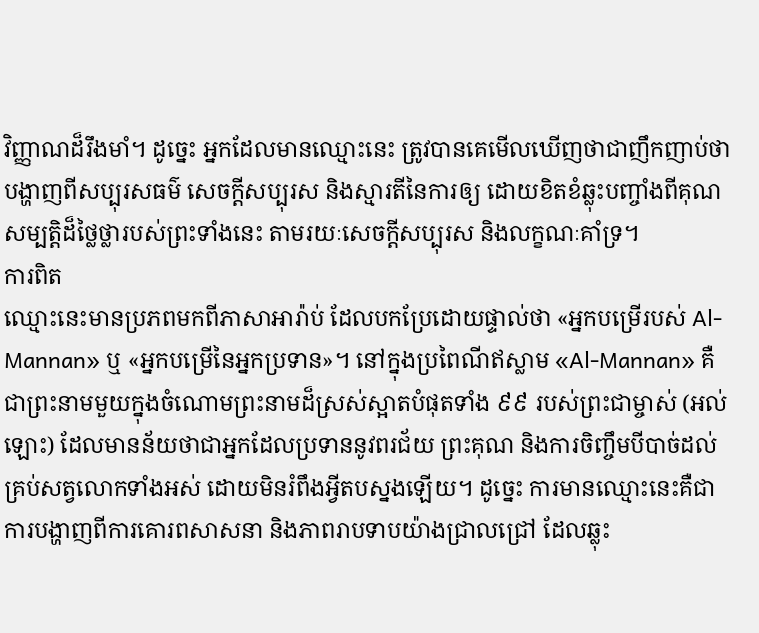វិញ្ញាណដ៏រឹងមាំ។ ដូច្នេះ អ្នកដែលមានឈ្មោះនេះ ត្រូវបានគេមើលឃើញថាជាញឹកញាប់ថា បង្ហាញពីសប្បុរសធម៌ សេចក្តីសប្បុរស និងស្មារតីនៃការឲ្យ ដោយខិតខំឆ្លុះបញ្ចាំងពីគុណសម្បត្តិដ៏ថ្លៃថ្លារបស់ព្រះទាំងនេះ តាមរយៈសេចក្តីសប្បុរស និងលក្ខណៈគាំទ្រ។
ការពិត
ឈ្មោះនេះមានប្រភពមកពីភាសាអារ៉ាប់ ដែលបកប្រែដោយផ្ទាល់ថា «អ្នកបម្រើរបស់ Al-Mannan» ឬ «អ្នកបម្រើនៃអ្នកប្រទាន»។ នៅក្នុងប្រពៃណីឥស្លាម «Al-Mannan» គឺជាព្រះនាមមួយក្នុងចំណោមព្រះនាមដ៏ស្រស់ស្អាតបំផុតទាំង ៩៩ របស់ព្រះជាម្ចាស់ (អល់ឡោះ) ដែលមានន័យថាជាអ្នកដែលប្រទាននូវពរជ័យ ព្រះគុណ និងការចិញ្ចឹមបីបាច់ដល់គ្រប់សត្វលោកទាំងអស់ ដោយមិនរំពឹងអ្វីតបស្នងឡើយ។ ដូច្នេះ ការមានឈ្មោះនេះគឺជាការបង្ហាញពីការគោរពសាសនា និងភាពរាបទាបយ៉ាងជ្រាលជ្រៅ ដែលឆ្លុះ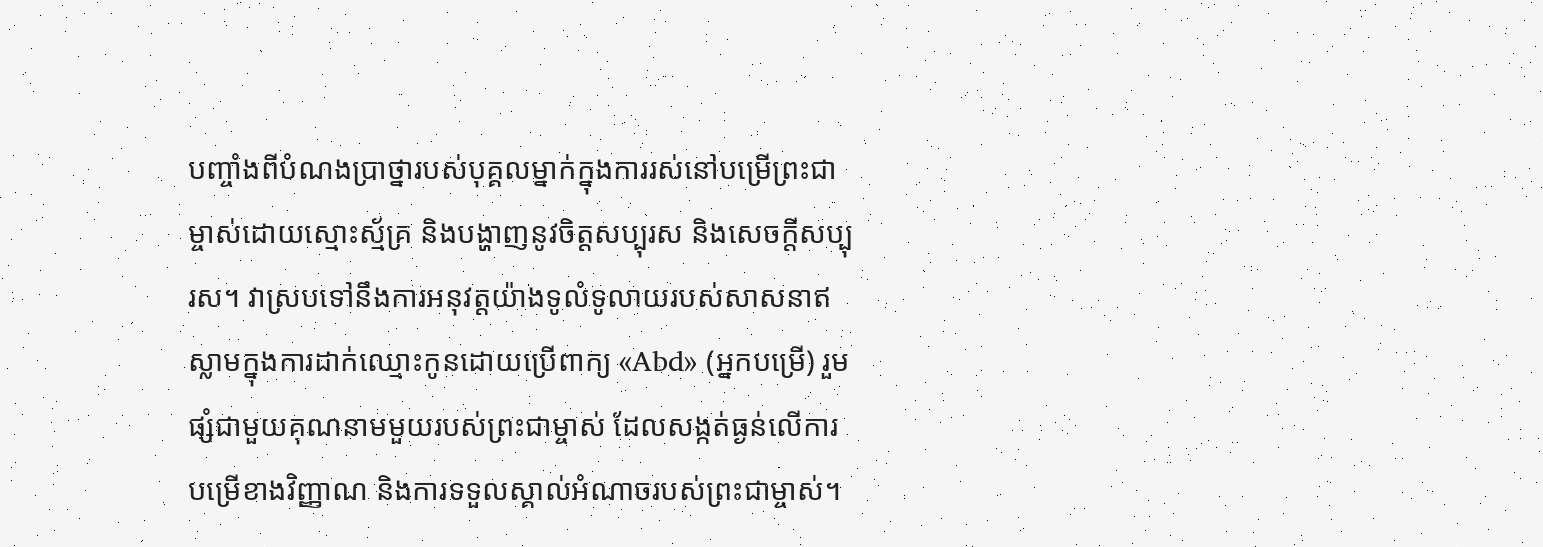បញ្ចាំងពីបំណងប្រាថ្នារបស់បុគ្គលម្នាក់ក្នុងការរស់នៅបម្រើព្រះជាម្ចាស់ដោយស្មោះស្ម័គ្រ និងបង្ហាញនូវចិត្តសប្បុរស និងសេចក្តីសប្បុរស។ វាស្របទៅនឹងការអនុវត្តយ៉ាងទូលំទូលាយរបស់សាសនាឥស្លាមក្នុងការដាក់ឈ្មោះកូនដោយប្រើពាក្យ «Abd» (អ្នកបម្រើ) រួមផ្សំជាមួយគុណនាមមួយរបស់ព្រះជាម្ចាស់ ដែលសង្កត់ធ្ងន់លើការបម្រើខាងវិញ្ញាណ និងការទទួលស្គាល់អំណាចរបស់ព្រះជាម្ចាស់។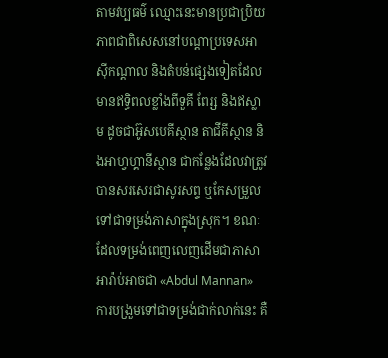តាមវប្បធម៌ ឈ្មោះនេះមានប្រជាប្រិយភាពជាពិសេសនៅបណ្តាប្រទេសអាស៊ីកណ្តាល និងតំបន់ផ្សេងទៀតដែលមានឥទ្ធិពលខ្លាំងពីទួគី ពែរ្ស និងឥស្លាម ដូចជាអ៊ូសបេគីស្ថាន តាជីគីស្ថាន និងអាហ្វហ្គានីស្ថាន ជាកន្លែងដែលវាត្រូវបានសរសេរជាសូរសព្ទ ឬកែសម្រួលទៅជាទម្រង់ភាសាក្នុងស្រុក។ ខណៈដែលទម្រង់ពេញលេញដើមជាភាសាអារ៉ាប់អាចជា «Abdul Mannan» ការបង្រួមទៅជាទម្រង់ជាក់លាក់នេះ គឺ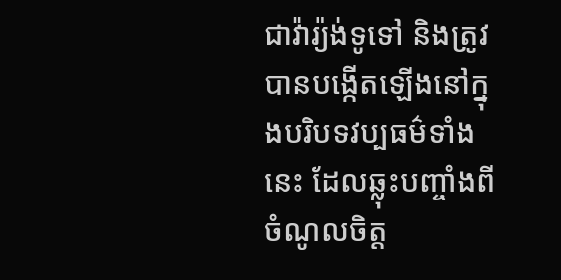ជាវ៉ារ្យ៉ង់ទូទៅ និងត្រូវបានបង្កើតឡើងនៅក្នុងបរិបទវប្បធម៌ទាំងនេះ ដែលឆ្លុះបញ្ចាំងពីចំណូលចិត្ត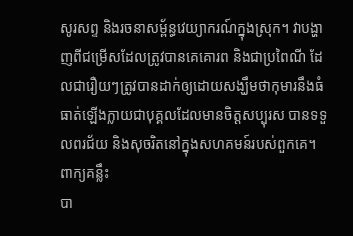សូរសព្ទ និងរចនាសម្ព័ន្ធវេយ្យាករណ៍ក្នុងស្រុក។ វាបង្ហាញពីជម្រើសដែលត្រូវបានគេគោរព និងជាប្រពៃណី ដែលជារឿយៗត្រូវបានដាក់ឲ្យដោយសង្ឃឹមថាកុមារនឹងធំធាត់ឡើងក្លាយជាបុគ្គលដែលមានចិត្តសប្បុរស បានទទួលពរជ័យ និងសុចរិតនៅក្នុងសហគមន៍របស់ពួកគេ។
ពាក្យគន្លឹះ
បា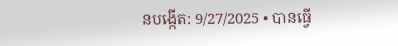នបង្កើត: 9/27/2025 • បានធ្វើ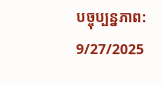បច្ចុប្បន្នភាព: 9/27/2025